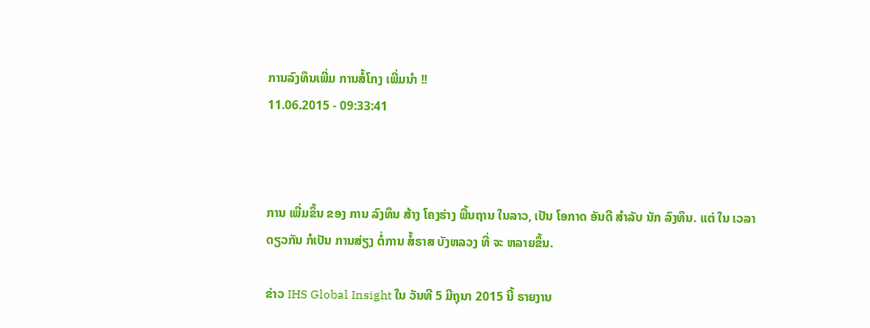ການລົງທຶນເພີ່ມ ການສໍ້ໂກງ ເພີ່ມນໍາ !!
11.06.2015 - 09:33:41



ການ ເພີ່ມຂຶ້ນ ຂອງ ການ ລົງທຶນ ສ້າງ ໂຄງຮ່າງ ພື້ນຖານ ໃນລາວ, ເປັນ ໂອກາດ ອັນດີ ສໍາລັບ ນັກ ລົງທຶນ. ແຕ່ ໃນ ເວລາ ດຽວກັນ ກໍເປັນ ການສ່ຽງ ຕໍ່ການ ສໍ້ຣາສ ບັງຫລວງ ທີ່ ຈະ ຫລາຍຂຶ້ນ.

ຂ່າວ IHS Global Insight ໃນ ວັນທີ 5 ມີຖຸນາ 2015 ນີ້ ຣາຍງານ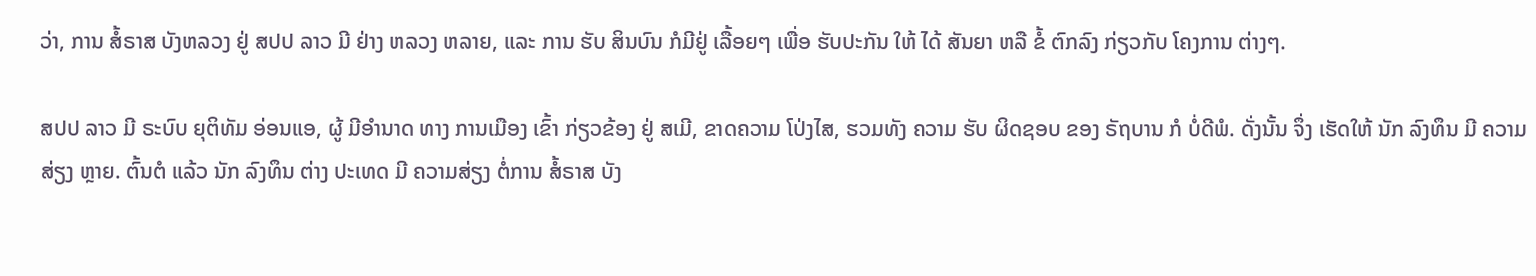ວ່າ, ການ ສໍ້ຣາສ ບັງຫລວງ ຢູ່ ສປປ ລາວ ມີ ຢ່າງ ຫລວງ ຫລາຍ, ແລະ ການ ຮັບ ສິນບົນ ກໍມີຢູ່ ເລື້ອຍໆ ເພື່ອ ຮັບປະກັນ ໃຫ້ ໄດ້ ສັນຍາ ຫລື ຂໍ້ ຕົກລົງ ກ່ຽວກັບ ໂຄງການ ຕ່າງໆ.

ສປປ ລາວ ມີ ຣະບົບ ຍຸຕິທັມ ອ່ອນແອ, ຜູ້ ມີອໍານາດ ທາງ ການເມືອງ ເຂົ້າ ກ່ຽວຂ້ອງ ຢູ່ ສເມີ, ຂາດຄວາມ ໂປ່ງໄສ, ຮວມທັງ ຄວາມ ຮັບ ຜິດຊອບ ຂອງ ຣັຖບານ ກໍ ບໍ່ດີພໍ. ດັ່ງນັ້ນ ຈຶ່ງ ເຮັດໃຫ້ ນັກ ລົງທຶນ ມີ ຄວາມສ່ຽງ ຫຼາຍ. ຕົ້ນຕໍ ແລ້ວ ນັກ ລົງທຶນ ຕ່າງ ປະເທດ ມີ ຄວາມສ່ຽງ ຕໍ່ການ ສໍ້ຣາສ ບັງ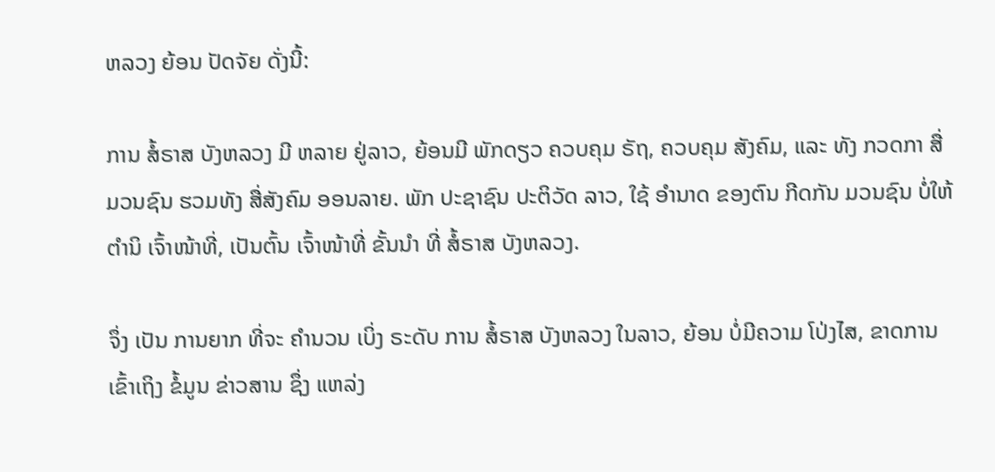ຫລວງ ຍ້ອນ ປັດຈັຍ ດັ່ງນີ້:

ການ ສໍ້ຣາສ ບັງຫລວງ ມີ ຫລາຍ ຢູ່ລາວ, ຍ້ອນມີ ພັກດຽວ ຄວບຄຸມ ຣັຖ, ຄວບຄຸມ ສັງຄົມ, ແລະ ທັງ ກວດກາ ສື່ມວນຊົນ ຮວມທັງ ສື່ສັງຄົມ ອອນລາຍ. ພັກ ປະຊາຊົນ ປະຕິວັດ ລາວ, ໃຊ້ ອໍານາດ ຂອງຕົນ ກີດກັນ ມວນຊົນ ບໍ່ໃຫ້ ຕໍານິ ເຈົ້າໜ້າທີ່, ເປັນຕົ້ນ ເຈົ້າໜ້າທີ່ ຂັ້ນນຳ ທີ່ ສໍ້ຣາສ ບັງຫລວງ.

ຈຶ່ງ ເປັນ ການຍາກ ທີ່ຈະ ຄໍານວນ ເບິ່ງ ຣະດັບ ການ ສໍ້ຣາສ ບັງຫລວງ ໃນລາວ, ຍ້ອນ ບໍ່ມີຄວາມ ໂປ່ງໄສ, ຂາດການ ເຂົ້າເຖິງ ຂໍ້ມູນ ຂ່າວສານ ຊຶ່ງ ແຫລ່ງ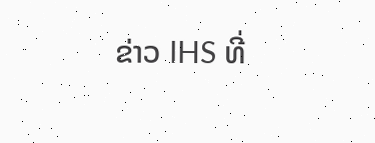ຂ່າວ IHS ທີ່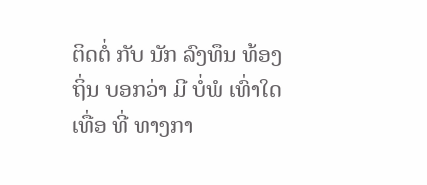ຕິດຕໍ່ ກັບ ນັກ ລົງທຶນ ທ້ອງຖິ່ນ ບອກວ່າ ມີ ບໍ່ພໍ ເທົ່າໃດ ເທື່ອ ທີ່ ທາງກາ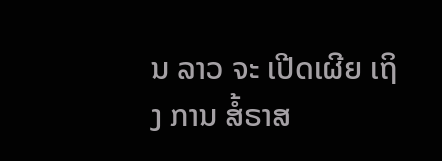ນ ລາວ ຈະ ເປີດເຜີຍ ເຖິງ ການ ສໍ້ຣາສ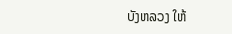ບັງຫລວງ ໃຫ້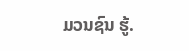ມວນຊົນ ຮູ້.